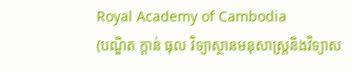Royal Academy of Cambodia
(បណ្ឌិត ក្តាន់ ធុល វិទ្យាស្ថានមនុសាស្ត្រនិងវិទ្យាស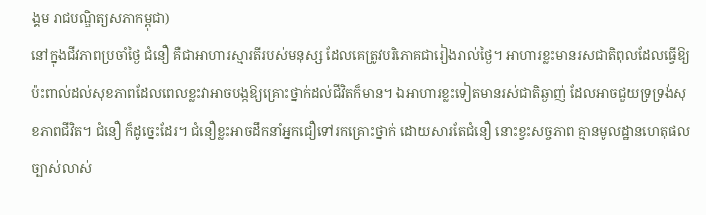ង្គម រាជបណ្ឌិត្យសភាកម្ពុជា)
នៅក្នុងជីវភាពប្រចាំថ្ងៃ ជំនឿ គឺជាអាហារស្មារតីរបស់មនុស្ស ដែលគេត្រូវបរិភោគជារៀងរាល់ថ្ងៃ។ អាហារខ្លះមានរសជាតិពុលដែលធ្វើឱ្យប៉ះពាល់ដល់សុខភាពដែលពេលខ្លះវាអាចបង្កឱ្យគ្រោះថ្នាក់ដល់ជីវិតក៏មាន។ ឯអាហារខ្លះទៀតមានរស់ជាតិឆ្ងាញ់ ដែលអាចជួយទ្រទ្រង់សុខភាពជីវិត។ ជំនឿ ក៏ដូច្នេះដែរ។ ជំនឿខ្លះអាចដឹកនាំអ្នកជឿទៅរកគ្រោះថ្នាក់ ដោយសារតែជំនឿ នោះខ្វះសច្ចភាព គ្មានមូលដ្ឋានហេតុផលច្បាស់លាស់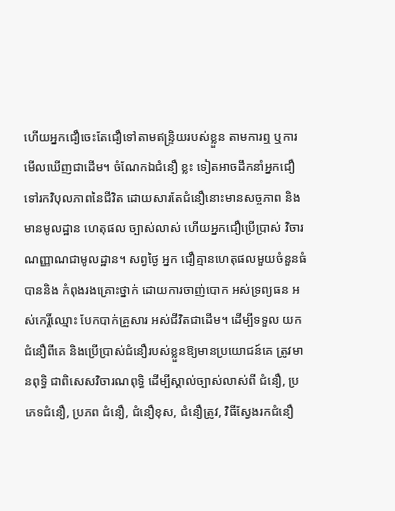ហើយអ្នកជឿចេះតែជឿទៅតាមឥន្រ្ទិយរបស់ខ្លួន តាមការឮ ឬការ មើលឃើញជាដើម។ ចំណែកឯជំនឿ ខ្លះ ទៀតអាចដឹកនាំអ្នកជឿទៅរកវិបុលភាពនៃជីវិត ដោយសារតែជំនឿនោះមានសច្ចភាព និងមានមូលដ្ឋាន ហេតុផល ច្បាស់លាស់ ហើយអ្នកជឿប្រើប្រាស់ វិចារណញ្ញាណជាមូលដ្ឋាន។ សព្វថ្ងៃ អ្នក ជឿគ្មានហេតុផលមួយចំនួនធំ បាននិង កំពុងរងគ្រោះថ្នាក់ ដោយការចាញ់បោក អស់ទ្រព្យធន អស់កេរ្តិ៍ឈ្មោះ បែកបាក់គ្រួសារ អស់ជីវិតជាដើម។ ដើម្បីទទួល យកជំនឿពីគេ និងប្រើប្រាស់ជំនឿរបស់ខ្លួនឱ្យមានប្រយោជន៍គេ ត្រូវមានពុទ្ធិ ជាពិសេសវិចារណពុទ្ធិ ដើម្បីស្គាល់ច្បាស់លាស់ពី ជំនឿ, ប្រភេទជំនឿ, ប្រភព ជំនឿ, ជំនឿខុស, ជំនឿត្រូវ, វិធីស្វែងរកជំនឿ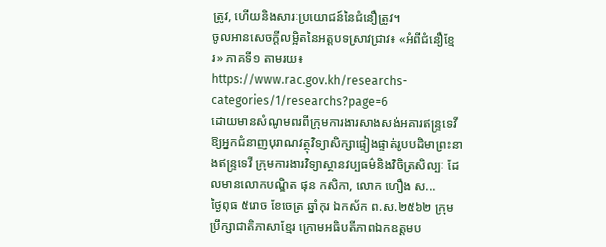ត្រូវ, ហើយនិងសារៈប្រយោជន៍នៃជំនឿត្រូវ។
ចូលអានសេចក្ដីលម្អិតនៃអត្តបទស្រាវជ្រាវ៖ «អំពីជំនឿខ្មែរ» ភាគទី១ តាមរយ៖ https://www.rac.gov.kh/researchs-categories/1/researchs?page=6
ដោយមានសំណូមពរពីក្រុមការងារសាងសង់អគារឥន្រ្ទទេវី ឱ្យអ្នកជំនាញបុរាណវត្ថុវិទ្យាសិក្សាផ្ទៀងផ្ទាត់រូបបដិមាព្រះនាងឥន្រ្ទទេវី ក្រុមការងារវិទ្យាស្ថានវប្បធម៌និងវិចិត្រសិល្បៈ ដែលមានលោកបណ្ឌិត ផុន កសិកា, លោក ហឿង ស...
ថ្ងៃពុធ ៥រោច ខែចេត្រ ឆ្នាំកុរ ឯកស័ក ព.ស.២៥៦២ ក្រុមប្រឹក្សាជាតិភាសាខ្មែរ ក្រោមអធិបតីភាពឯកឧត្តមប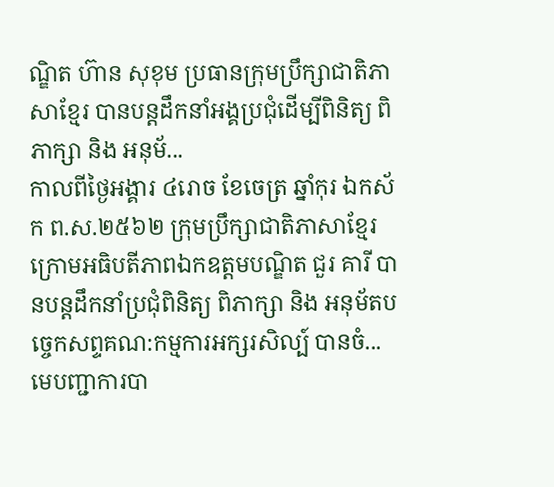ណ្ឌិត ហ៊ាន សុខុម ប្រធានក្រុមប្រឹក្សាជាតិភាសាខ្មែរ បានបន្តដឹកនាំអង្គប្រជុំដេីម្បីពិនិត្យ ពិភាក្សា និង អនុម័...
កាលពីថ្ងៃអង្គារ ៤រោច ខែចេត្រ ឆ្នាំកុរ ឯកស័ក ព.ស.២៥៦២ ក្រុមប្រឹក្សាជាតិភាសាខ្មែរ ក្រោមអធិបតីភាពឯកឧត្តមបណ្ឌិត ជួរ គារី បានបន្តដឹកនាំប្រជុំពិនិត្យ ពិភាក្សា និង អនុម័តបច្ចេកសព្ទគណ:កម្មការអក្សរសិល្ប៍ បានចំ...
មេបញ្ជាការបា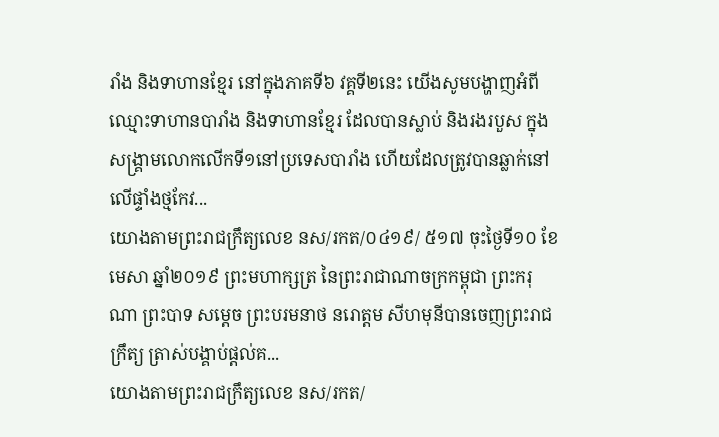រាំង និងទាហានខ្មែរ នៅក្នុងភាគទី៦ វគ្គទី២នេះ យើងសូមបង្ហាញអំពីឈ្មោះទាហានបារាំង និងទាហានខ្មែរ ដែលបានស្លាប់ និងរងរបួស ក្នុងសង្គ្រាមលោកលើកទី១នៅប្រទេសបារាំង ហើយដែលត្រូវបានឆ្លាក់នៅលើផ្ទាំងថ្មកែវ...
យោងតាមព្រះរាជក្រឹត្យលេខ នស/រកត/០៤១៩/ ៥១៧ ចុះថ្ងៃទី១០ ខែមេសា ឆ្នាំ២០១៩ ព្រះមហាក្សត្រ នៃព្រះរាជាណាចក្រកម្ពុជា ព្រះករុណា ព្រះបាទ សម្តេច ព្រះបរមនាថ នរោត្តម សីហមុនីបានចេញព្រះរាជក្រឹត្យ ត្រាស់បង្គាប់ផ្តល់គ...
យោងតាមព្រះរាជក្រឹត្យលេខ នស/រកត/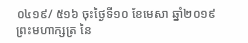០៤១៩/ ៥១៦ ចុះថ្ងៃទី១០ ខែមេសា ឆ្នាំ២០១៩ ព្រះមហាក្សត្រ នៃ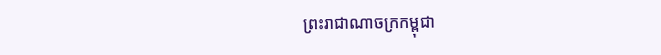ព្រះរាជាណាចក្រកម្ពុជា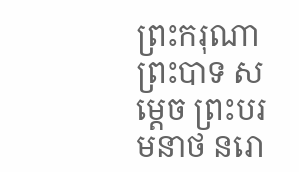ព្រះករុណា ព្រះបាទ សម្តេច ព្រះបរមនាថ នរោ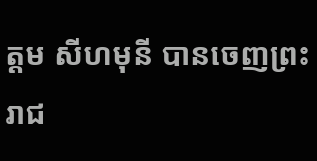ត្តម សីហមុនី បានចេញព្រះរាជ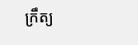ក្រឹត្យ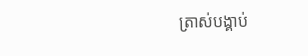ត្រាស់បង្គាប់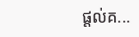ផ្តល់គ...